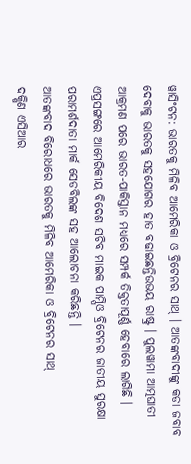ୱାସିଂଟନ: ଭାରତକୁ ମିଳିବ ଆମେରିକା ଓ ବ୍ରିଟେନର ସାଥ୍ । ଆତଙ୍କବାଦୀଙ୍କୁ କଡା ଜବାବ ଦେବାକୁ ଭାରତକୁ ସହଯୋଗର ହାତ ବଢାଇଛନ୍ତିଉଭୟ ରାଷ୍ଟ୍ର । ପୁଲୱାମା ଆତ୍ମଘାତୀ ଆକ୍ରମଣ ପରେ ଭାରତ-ପାକିସ୍ତାନ ମଧ୍ୟରେ ସମ୍ପର୍କ ତିକ୍ତତାପୂର୍ଣ୍ଣ ହେବାରେ ଲାଗିଛି । ଏପ୍ରସଙ୍ଗରେ ଆମେରିକୀୟ ବିଦେଶ ସଚିବ ମାଇକ ପାମ୍ପିଓ ବ୍ରିଟେନର ଜାତୀୟ ସୁରକ୍ଷା ପରାମର୍ଶଦାତା ମାର୍କ ସେଡବିଲଙ୍କ ସହ ଆଲୋଚନା କରିଛନ୍ତି ।
ଆତଙ୍କବାଦ ବିରୋଧରେ ଭାରତକୁ ମିଳିବ ଆମେରିକା ଓ ବ୍ରିଟେନର ସାଥ୍
ଦକ୍ଷିଣ ଏସିଆର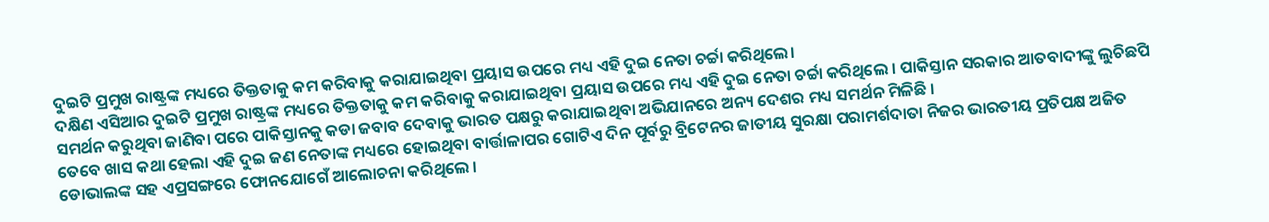ଦୁଇଟି ପ୍ରମୁଖ ରାଷ୍ଟ୍ରଙ୍କ ମଧ୍ୟରେ ତିକ୍ତତାକୁ କମ କରିବାକୁ କରାଯାଇଥିବା ପ୍ରୟାସ ଉପରେ ମଧ୍ୟ ଏହି ଦୁଇ ନେତା ଚର୍ଚ୍ଚା କରିଥିଲେ।
ଦକ୍ଷିଣ ଏସିଆର ଦୁଇଟି ପ୍ରମୁଖ ରାଷ୍ଟ୍ରଙ୍କ ମଧ୍ୟରେ ତିକ୍ତତାକୁ କମ କରିବାକୁ କରାଯାଇଥିବା ପ୍ରୟାସ ଉପରେ ମଧ୍ୟ ଏହି ଦୁଇ ନେତା ଚର୍ଚ୍ଚା କରିଥିଲେ । ପାକିସ୍ତାନ ସରକାର ଆତବାଦୀଙ୍କୁ ଲୁଚିଛପି ସମର୍ଥନ କରୁଥିବା ଜାଣିବା ପରେ ପାକିସ୍ତାନକୁ କଡା ଜବାବ ଦେବାକୁ ଭାରତ ପକ୍ଷରୁ କରାଯାଇଥିବା ଅଭିଯାନରେ ଅନ୍ୟ ଦେଶର ମଧ୍ୟ ସମର୍ଥନ ମିଳିଛି ।
ତେବେ ଖାସ କଥା ହେଲା ଏହି ଦୁଇ ଜଣ ନେତାଙ୍କ ମଧ୍ୟରେ ହୋଇଥିବା ବାର୍ତ୍ତାଳାପର ଗୋଟିଏ ଦିନ ପୂର୍ବରୁ ବ୍ରିଟେନର ଜାତୀୟ ସୁରକ୍ଷା ପରାମର୍ଶଦାତା ନିଜର ଭାରତୀୟ ପ୍ରତିପକ୍ଷ ଅଜିତ ଡୋଭାଲଙ୍କ ସହ ଏପ୍ରସଙ୍ଗରେ ଫୋନଯୋଗେଁ ଆଲୋଚନା କରିଥିଲେ ।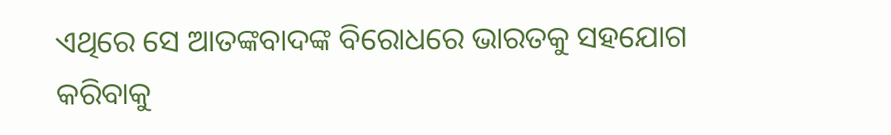ଏଥିରେ ସେ ଆତଙ୍କବାଦଙ୍କ ବିରୋଧରେ ଭାରତକୁ ସହଯୋଗ କରିବାକୁ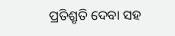ପ୍ରତିଶ୍ରୃତି ଦେବା ସହ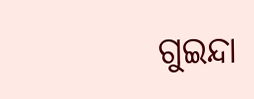ଗୁଇନ୍ଦା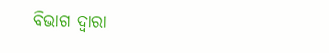ବିଭାଗ ଦ୍ୱାରା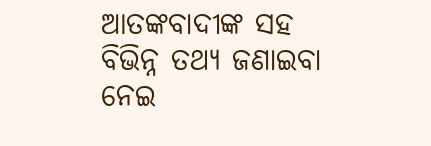ଆତଙ୍କବାଦୀଙ୍କ ସହ ବିଭିନ୍ନ ତଥ୍ୟ ଜଣାଇବା ନେଇ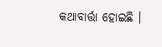କଥାବାର୍ତ୍ତା ହୋଇଛି ।